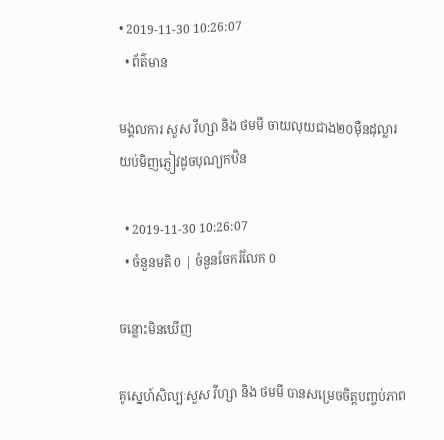• 2019-11-30 10:26:07
  • ព័ត៌មាន

មង្គលការ សួស វីហ្សា និង ថមមី ចាយលុយជាង២០ម៉ឺនដុល្លារយប់មិញភ្ញៀវដូចបុណ្យកឋិន

  • 2019-11-30 10:26:07
  • ចំនួនមតិ 0 | ចំនួនចែករំលែក 0

ចន្លោះមិនឃើញ

គូស្នេហ៍សិល្បៈសួស វីហ្សា និង ថមមី បានសម្រេចចិត្តបញ្ចប់ភាព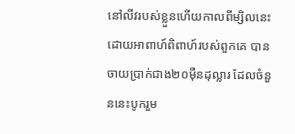នៅលីវរបស់ខ្លួនហើយកាលពីម្សិលនេះ ដោយអាពាហ៍ពិពាហ៍របស់ពួកគេ បានចាយប្រាក់ជាង២០ម៉ឺនដុល្លារ ដែលចំនួននេះបូករួម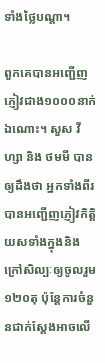ទាំងថ្លៃបណ្ដា។

ពួកគេបានអញ្ជើញភ្ញៀវជាង១០០០នាក់ឯណោះ។ សួស វីហ្សា និង ថមមី បានឲ្យដឹងថា អ្នកទាំងពីរបានអញ្ជើញភ្ញៀវកិត្តិយសទាំងក្នុងនិងក្រៅសិល្បៈឲ្យចូលរួម១២០តុ ប៉ុន្តែការចំនួនជាក់ស្ដែងអាចលើ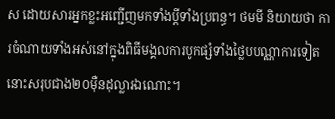ស ដោយសារអ្នកខ្លះអញ្ជើញមកទាំងប្ដីទាំងប្រពន្ធ។ ថមមី និយាយថា ការចំណាយទាំងអស់នៅក្នុងពិធីមង្គលការបូកផ្សំទាំងថ្លៃបបណ្ណាការទៀតនោះសរុបជាង២០ម៉ឺនដុល្លារឯណោះ។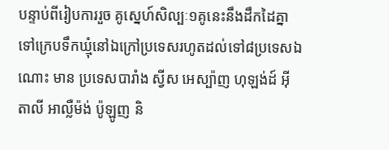បន្ទាប់ពីរៀបការរួច គូស្នេហ៍សិល្បៈ១គូនេះនឹងដឹកដៃគ្នាទៅក្រេបទឹកឃ្មុំនៅឯក្រៅប្រទេសរហូតដល់ទៅ៨ប្រទេសឯណោះ មាន ប្រទេសបារាំង ស្វីស អេស្ប៉ាញ ហុឡង់ដ៍ អ៊ីតាលី អាល្លឺម៉ង់ ប៉ូឡូញ និ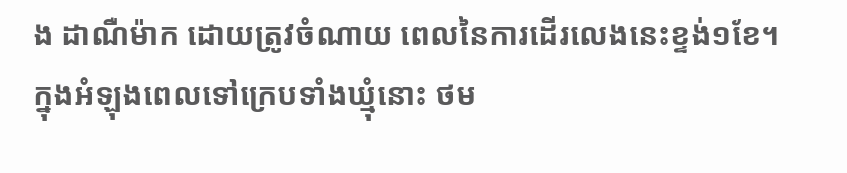ង ដាណឺម៉ាក ដោយត្រូវចំណាយ ពេលនៃការដើរលេងនេះខ្ទង់១ខែ។ ក្នុងអំឡុងពេលទៅក្រេបទាំងឃ្មុំនោះ ថម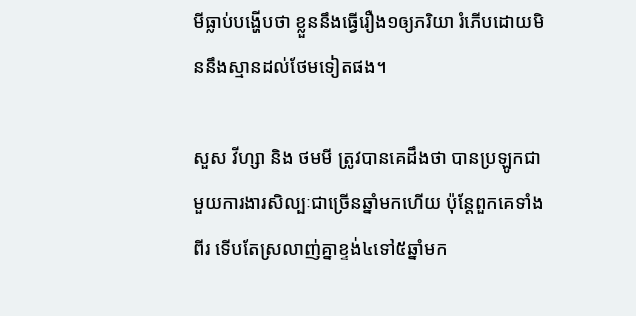មីធ្លាប់បង្ហើបថា ខ្លួននឹងធ្វើរឿង១ឲ្យភរិយា រំភើបដោយមិននឹងស្មានដល់ថែមទៀតផង។

សួស វីហ្សា និង ថមមី ត្រូវបានគេដឹងថា បានប្រឡូកជាមួយការងារសិល្បៈជាច្រើនឆ្នាំមកហើយ ប៉ុន្តែពួកគេទាំងពីរ ទើបតែស្រលាញ់គ្នាខ្ទង់៤ទៅ៥ឆ្នាំមក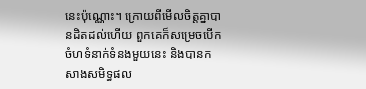នេះប៉ុណ្ណោះ។ ក្រោយពីមើលចិត្តគ្នាបានដិតដល់ហើយ ពួកគេក៏សម្រេចបើកចំហទំនាក់ទំនងមួយនេះ និងបានកសាងសមិទ្ធផល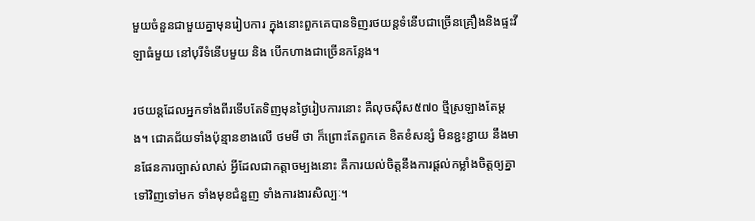មួយចំនួនជាមួយគ្នាមុនរៀបការ ក្នុងនោះពួកគេបានទិញរថយន្តទំនើបជាច្រើនគ្រឿងនិងផ្ទះវីឡាធំមួយ នៅបុរីទំនើបមួយ និង បើកហាងជាច្រើនកន្លែង។

រថយន្តដែលអ្នកទាំងពីរទើបតែទិញមុនថ្ងៃរៀបការនោះ គឺលុចស៊ីស៥៧០ ថ្មីស្រឡាងតែម្ដង។ ជោគជ័យទាំងប៉ុន្មានខាងលើ ថមមី ថា ក៏ព្រោះតែពួកគេ ខិតខំសន្សំ មិនខ្ជះខ្ជាយ នឹងមានផែនការច្បាស់លាស់ អ្វីដែលជាកត្តាចម្បងនោះ គឺការយល់ចិត្តនឹងការផ្ដល់កម្លាំងចិត្តឲ្យគ្នាទៅវិញទៅមក ទាំងមុខជំនួញ ទាំងការងារសិល្បៈ។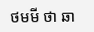ថមមី ថា ឆា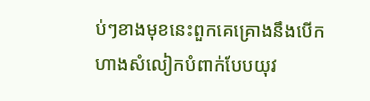ប់ៗខាងមុខនេះពួកគេគ្រោងនឹងបើកហាងសំលៀកបំពាក់បែបយុវ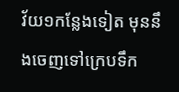វ័យ១កន្លែងទៀត មុននឹងចេញទៅក្រេបទឹក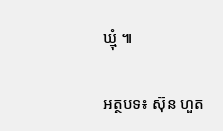ឃ្មុំ ៕

អត្ថបទ៖ ស៊ុន ហួត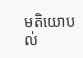មតិយោបល់